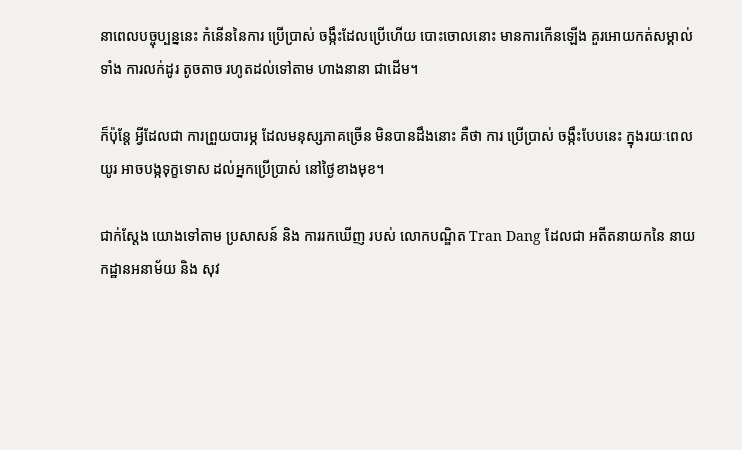នាពេលបច្ចុប្បន្ននេះ កំនើននៃការ ប្រើប្រាស់ ចង្កឹះដែលប្រើហើយ បោះចោលនោះ មានការកើនឡើង គួរអោយកត់សម្គាល់ ទាំង ការលក់ដូរ តូចតាច រហូតដល់ទៅតាម ហាងនានា ជាដើម។

ក៏ប៉ុន្ដែ អ្វីដែលជា ការព្រួយបារម្ភ ដែលមនុស្សភាគច្រើន មិនបានដឹងនោះ គឺថា ការ ប្រើប្រាស់ ចង្កឹះបែបនេះ ក្នុងរយៈពេលយូរ អាចបង្កទុក្ខទោស ដល់អ្នកប្រើប្រាស់ នៅថ្ងៃខាងមុខ។

ជាក់ស្ដែង យោងទៅតាម ប្រសាសន៍ និង ការរកឃើញ របស់ លោកបណ្ឌិត Tran Dang ដែលជា អតីតនាយកនៃ នាយកដ្ឋានអនាម័យ និង សុវ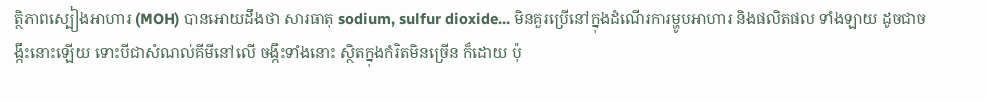ត្ថិភាពស្បៀងអាហារ (MOH) បានអោយដឹងថា សារធាតុ sodium, sulfur dioxide... មិនគួរប្រើនៅក្នុងដំណើរការម្ហូបអាហារ និងផលិតផល ទាំងឡាយ ដូចជាចង្កឹះនោះឡើយ ទោះបីជាសំណល់គីមីនៅលើ ចង្កឹះទាំងនោះ ស្ថិតក្នុងកំរិតមិនច្រើន ក៏ដោយ ប៉ុ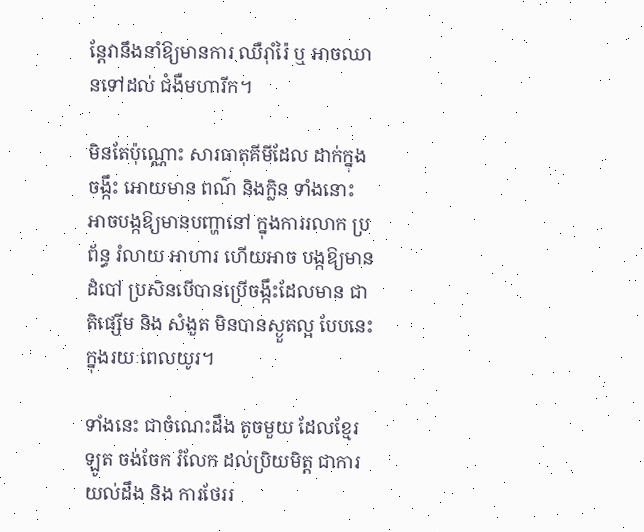ន្តែវានឹងនាំឱ្យមានការ ឈឺរ៉ាំរ៉ៃ ឬ អាចឈានទៅដល់ ជំងឺមហារីក។

មិនតែប៉ុណ្ណោះ សារធាតុគីមីដែល ដាក់ក្នុង ចង្កឹះ អោយមាន ពណ៌ និងក្លិន ទាំងនោះ អាចបង្កឱ្យមានបញ្ហានៅ ក្នុងការរលាក ប្រព័ន្ធ រំលាយ អាហារ ហើយអាច បង្កឱ្យមានដំបៅ ប្រសិនបើបានប្រើចង្កឹះដែលមាន ជាតិផ្សើម និង សំងួត មិនបានស្ងួតល្អ បែបនេះ ក្នុងរយៈពេលយូរ។

ទាំងនេះ ជាចំណេះដឹង តូចមួយ ដែលខ្មែរឡូត ចង់ចែក រំលែក ដល់ប្រិយមិត្ត ជាការយល់ដឹង និង ការថែររ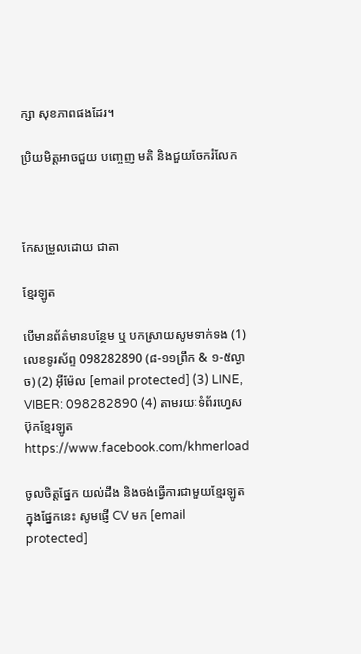ក្សា សុខភាពផងដែរ។

ប្រិយមិត្តអាចជួយ បញ្ចេញ មតិ និងជួយចែករំលែក



កែសម្រួលដោយ ជាតា

ខ្មែរឡូត

បើមានព័ត៌មានបន្ថែម ឬ បកស្រាយសូមទាក់ទង (1) លេខទូរស័ព្ទ 098282890 (៨-១១ព្រឹក & ១-៥ល្ងាច) (2) អ៊ីម៉ែល [email protected] (3) LINE, VIBER: 098282890 (4) តាមរយៈទំព័រហ្វេសប៊ុកខ្មែរឡូត https://www.facebook.com/khmerload

ចូលចិត្តផ្នែក យល់ដឹង និងចង់ធ្វើការជាមួយខ្មែរឡូតក្នុងផ្នែកនេះ សូមផ្ញើ CV មក [email protected]